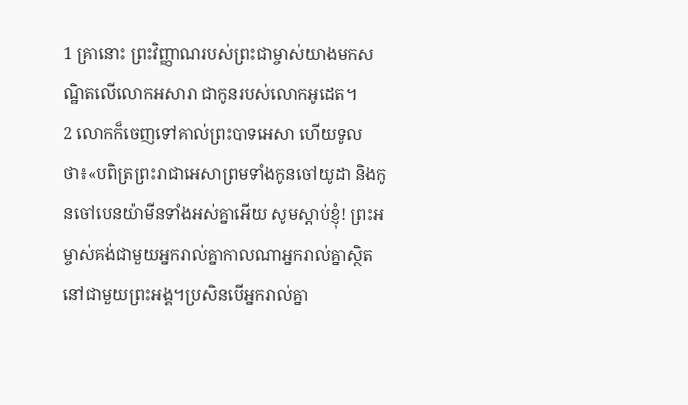1 គ្រានោះ ព្រះវិញ្ញាណរបស់ព្រះជាម្ចាស់យាងមកសណ្ឋិតលើលោកអសារា ជាកូនរបស់លោកអូដេត។
2 លោកក៏ចេញទៅគាល់ព្រះបាទអេសា ហើយទូលថា៖«បពិត្រព្រះរាជាអេសាព្រមទាំងកូនចៅយូដា និងកូនចៅបេនយ៉ាមីនទាំងអស់គ្នាអើយ សូមស្ដាប់ខ្ញុំ! ព្រះអម្ចាស់គង់ជាមួយអ្នករាល់គ្នាកាលណាអ្នករាល់គ្នាស្ថិតនៅជាមួយព្រះអង្គ។ប្រសិនបើអ្នករាល់គ្នា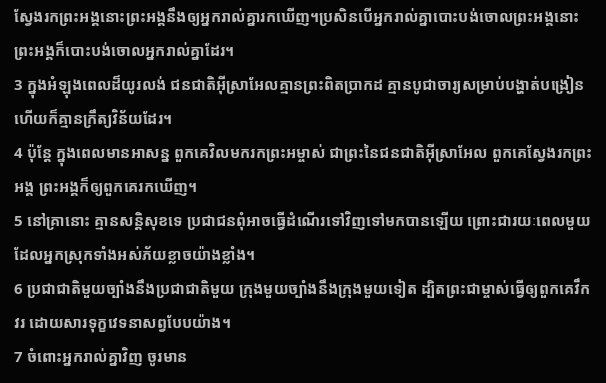ស្វែងរកព្រះអង្គនោះព្រះអង្គនឹងឲ្យអ្នករាល់គ្នារកឃើញ។ប្រសិនបើអ្នករាល់គ្នាបោះបង់ចោលព្រះអង្គនោះព្រះអង្គក៏បោះបង់ចោលអ្នករាល់គ្នាដែរ។
3 ក្នុងអំឡុងពេលដ៏យូរលង់ ជនជាតិអ៊ីស្រាអែលគ្មានព្រះពិតប្រាកដ គ្មានបូជាចារ្យសម្រាប់បង្ហាត់បង្រៀន ហើយក៏គ្មានក្រឹត្យវិន័យដែរ។
4 ប៉ុន្តែ ក្នុងពេលមានអាសន្ន ពួកគេវិលមករកព្រះអម្ចាស់ ជាព្រះនៃជនជាតិអ៊ីស្រាអែល ពួកគេស្វែងរកព្រះអង្គ ព្រះអង្គក៏ឲ្យពួកគេរកឃើញ។
5 នៅគ្រានោះ គ្មានសន្តិសុខទេ ប្រជាជនពុំអាចធ្វើដំណើរទៅវិញទៅមកបានឡើយ ព្រោះជារយៈពេលមួយដែលអ្នកស្រុកទាំងអស់ភ័យខ្លាចយ៉ាងខ្លាំង។
6 ប្រជាជាតិមួយច្បាំងនឹងប្រជាជាតិមួយ ក្រុងមួយច្បាំងនឹងក្រុងមួយទៀត ដ្បិតព្រះជាម្ចាស់ធ្វើឲ្យពួកគេវឹកវរ ដោយសារទុក្ខវេទនាសព្វបែបយ៉ាង។
7 ចំពោះអ្នករាល់គ្នាវិញ ចូរមាន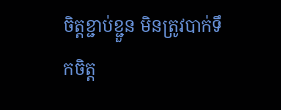ចិត្តខ្ជាប់ខ្ជួន មិនត្រូវបាក់ទឹកចិត្ត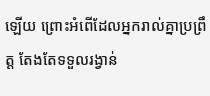ឡើយ ព្រោះអំពើដែលអ្នករាល់គ្នាប្រព្រឹត្ត តែងតែទទួលរង្វាន់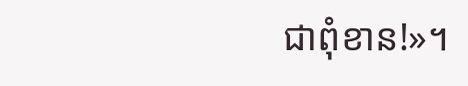ជាពុំខាន!»។